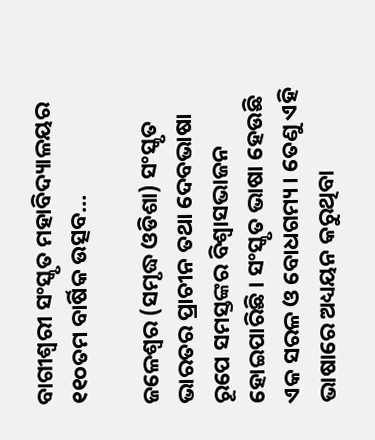ବାଗୀଶ୍ୱରୀ ସଂସ୍କୃତ ମହାବିଦ୍ୟାଳୟର ୧୧୦ତମ ବାର୍ଷିକ ଉତ୍ସବ…

ଜଳେଶ୍ୱର (ସମୃଦ୍ଧ ଓଡିଶା) ସଂସ୍କୃତ ଭାରତର ପ୍ରାଚୀନ ତଥା ଦେବଭାଷା ରୂପେ ସମସ୍ତଙ୍କର ବିଶ୍ୱାସଭାଜନ ହୋଇପାରିଛି । ସଂସ୍କୃତ ଭାଷା ହେଉଛି ଏକ ସରଳ ଓ ବୋଧଗମ୍ୟ । ତେଣୁ ଏହି ଭାଷାରେ ଅଧ୍ୟୟନ କରୁଥିବା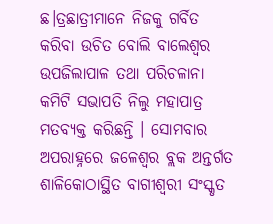ଛ।ତ୍ରଛାତ୍ରୀମାନେ ନିଜକୁ ଗର୍ବିତ କରିବା ଉଚିତ ବୋଲି ବାଲେଶ୍ୱର ଉପଜିଲାପାଳ ତଥା ପରିଚଳାନା କମିଟି ସଭାପତି ନିଲୁ ମହାପାତ୍ର ମତବ୍ୟକ୍ତ କରିଛନ୍ତି । ସୋମବାର ଅପରାହ୍ନରେ ଜଳେଶ୍ୱର ବ୍ଲକ ଅନ୍ତର୍ଗତ ଶାଳିକୋଠାସ୍ଥିତ ବାଗୀଶ୍ୱରୀ ସଂସ୍କୃତ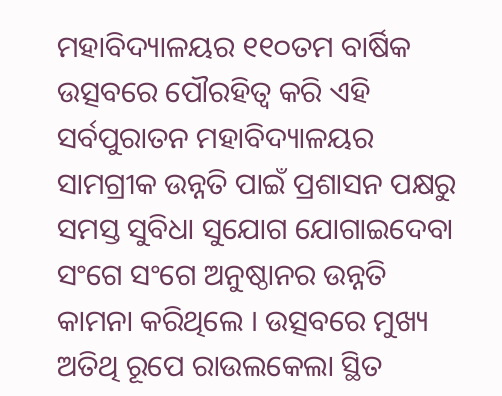ମହାବିଦ୍ୟାଳୟର ୧୧୦ତମ ବାର୍ଷିକ ଉତ୍ସବରେ ପୌରହିତ୍ୱ କରି ଏହି ସର୍ବପୁରାତନ ମହାବିଦ୍ୟାଳୟର ସାମଗ୍ରୀକ ଉନ୍ନତି ପାଇଁ ପ୍ରଶାସନ ପକ୍ଷରୁ ସମସ୍ତ ସୁବିଧା ସୁଯୋଗ ଯୋଗାଇଦେବା ସଂଗେ ସଂଗେ ଅନୁଷ୍ଠାନର ଉନ୍ନତି କାମନା କରିଥିଲେ । ଉତ୍ସବରେ ମୁଖ୍ୟ ଅତିଥି ରୂପେ ରାଉଲକେଲା ସ୍ଥିତ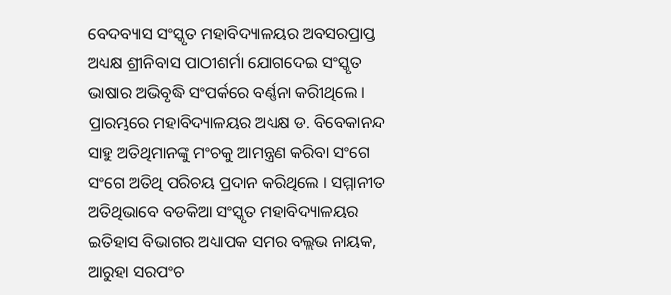ବେଦବ୍ୟାସ ସଂସ୍କୃତ ମହାବିଦ୍ୟାଳୟର ଅବସରପ୍ରାପ୍ତ ଅଧ୍ୟକ୍ଷ ଶ୍ରୀନିବାସ ପାଠୀଶର୍ମା ଯୋଗଦେଇ ସଂସ୍କୃତ ଭାଷାର ଅଭିବୃଦ୍ଧି ସଂପର୍କରେ ବର୍ଣ୍ଣନା କରିୀଥିଲେ । ପ୍ରାରମ୍ଭରେ ମହାବିଦ୍ୟାଳୟର ଅଧ୍ୟକ୍ଷ ଡ. ବିବେକାନନ୍ଦ ସାହୁ ଅତିଥିମାନଙ୍କୁ ମଂଚକୁ ଆମନ୍ତ୍ରଣ କରିବା ସଂଗେ ସଂଗେ ଅତିଥି ପରିଚୟ ପ୍ରଦାନ କରିଥିଲେ । ସମ୍ମାନୀତ ଅତିଥିଭାବେ ବଡକିଆ ସଂସ୍କୃତ ମହାବିଦ୍ୟାଳୟର ଇତିହାସ ବିଭାଗର ଅଧ୍ୟାପକ ସମର ବଲ୍ଲଭ ନାୟକ, ଆରୁହା ସରପଂଚ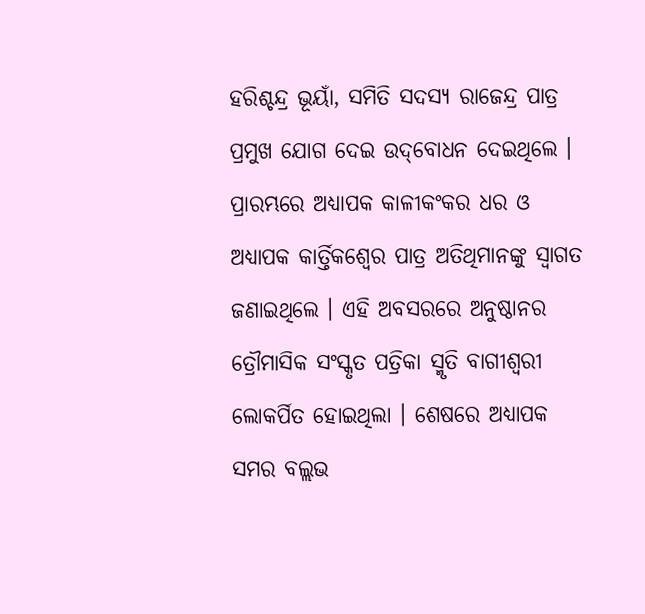ହରିଶ୍ଚନ୍ଦ୍ର ଭୂୟାଁ, ସମିତି ସଦସ୍ୟ ରାଜେନ୍ଦ୍ର ପାତ୍ର ପ୍ରମୁଖ ଯୋଗ ଦେଇ ଉଦ୍‌ବୋଧନ ଦେଇଥିଲେ । ପ୍ରାରମ୍ଭରେ ଅଧ୍ୟାପକ କାଳୀକଂକର ଧର ଓ ଅଧ୍ୟାପକ କାର୍ତ୍ତିକଶ୍ୱେର ପାତ୍ର ଅତିଥିମାନଙ୍କୁ ସ୍ୱାଗତ ଜଣାଇଥିଲେ । ଏହି ଅବସରରେ ଅନୁଷ୍ଠାନର ତ୍ରୌମାସିକ ସଂସ୍କୃତ ପତ୍ରିକା ସ୍ମୃତି ବାଗୀଶ୍ୱରୀ ଲୋକର୍ପିତ ହୋଇଥିଲା । ଶେଷରେ ଅଧ୍ୟାପକ ସମର ବଲ୍ଲଭ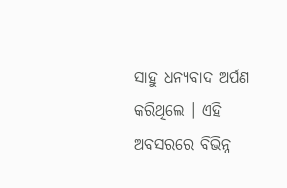ସାହୁ ଧନ୍ୟବାଦ ଅର୍ପଣ କରିଥିଲେ । ଏହି ଅବସରରେ ବିଭିନ୍ନ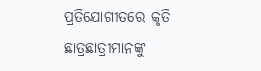ପ୍ରତିଯୋଗୀତରେ କୃତି ଛାତ୍ରଛାତ୍ରୀମାନଙ୍କୁ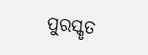ପୁରସ୍କୃତ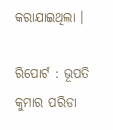କରାଯାଇଥିଲା ।

ରିପୋର୍ଟ : ଭୂପତି କୁମାର ପରିଡା